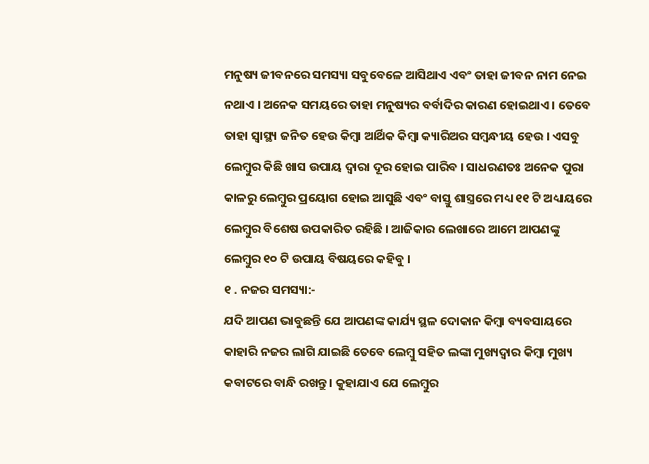ମନୁଷ୍ୟ ଜୀବନରେ ସମସ୍ୟା ସବୁବେଳେ ଆସିଥାଏ ଏବଂ ତାହା ଜୀବନ ନାମ ନେଇ ନଥାଏ । ଅନେକ ସମୟରେ ତାହା ମନୁଷ୍ୟର ବର୍ବାଦିର କାରଣ ହୋଇଥାଏ । ତେବେ ତାହା ସ୍ୱାସ୍ଥ୍ୟ ଜନିତ ହେଉ କିମ୍ବା ଆର୍ଥିକ କିମ୍ବା କ୍ୟାରିଅର ସମ୍ବନ୍ଧୀୟ ହେଉ । ଏସବୁ ଲେମ୍ବୁର କିଛି ଖାସ ଉପାୟ ଦ୍ୱାରା ଦୂର ହୋଇ ପାରିବ । ସାଧରଣତଃ ଅନେକ ପୁରା କାଳରୁ ଲେମ୍ବୁର ପ୍ରୟୋଗ ହୋଇ ଆସୁଛି ଏବଂ ବାସ୍ତୁ ଶାସ୍ତ୍ରରେ ମଧ୍ୟ ୧୧ ଟି ଅଧ୍ୟାୟରେ ଲେମ୍ବୁର ବିଶେଷ ଉପକାରିତ ରହିଛି । ଆଜିକାର ଲେଖାରେ ଆମେ ଆପଣଙ୍କୁ ଲେମ୍ବୁର ୧୦ ଟି ଉପାୟ ବିଷୟରେ କହିବୁ ।
୧ . ନଜର ସମସ୍ୟା:-
ଯଦି ଆପଣ ଭାବୁଛନ୍ତି ଯେ ଆପଣଙ୍କ କାର୍ଯ୍ୟ ସ୍ଥଳ ଦୋକାନ କିମ୍ୱା ବ୍ୟବସାୟରେ କାହାରି ନଜର ଲାଗି ଯାଇଛି ତେବେ ଲେମ୍ବୁ ସହିତ ଲଙ୍କା ମୁଖ୍ୟଦ୍ୱାର କିମ୍ବା ମୁଖ୍ୟ କବାଟରେ ବାନ୍ଧି ରଖନ୍ତୁ । କୁହାଯାଏ ଯେ ଲେମ୍ବୁର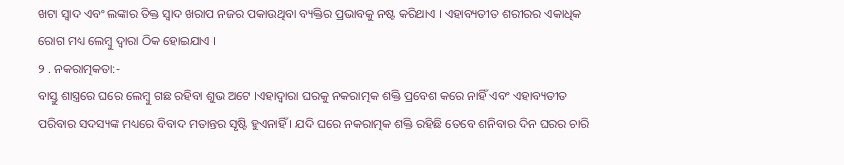ଖଟା ସ୍ୱାଦ ଏବଂ ଲଙ୍କାର ତିକ୍ତ ସ୍ୱାଦ ଖରାପ ନଜର ପକାଉଥିବା ବ୍ୟକ୍ତିର ପ୍ରଭାବକୁ ନଷ୍ଟ କରିଥାଏ । ଏହାବ୍ୟତୀତ ଶରୀରର ଏକାଧିକ ରୋଗ ମଧ୍ୟ ଲେମ୍ବୁ ଦ୍ୱାରା ଠିକ ହୋଇଯାଏ ।
୨ . ନକରାତ୍ମକତା:-
ବାସ୍ତୁ ଶାସ୍ତ୍ରରେ ଘରେ ଲେମ୍ବୁ ଗଛ ରହିବା ଶୁଭ ଅଟେ ।ଏହାଦ୍ବାରା ଘରକୁ ନକରାତ୍ମକ ଶକ୍ତି ପ୍ରବେଶ କରେ ନାହିଁ ଏବଂ ଏହାବ୍ୟତୀତ ପରିବାର ସଦସ୍ୟଙ୍କ ମଧ୍ୟରେ ବିବାଦ ମତାନ୍ତର ସୃଷ୍ଟି ହୁଏନାହିଁ । ଯଦି ଘରେ ନକରାତ୍ମକ ଶକ୍ତି ରହିଛି ତେବେ ଶନିବାର ଦିନ ଘରର ଚାରି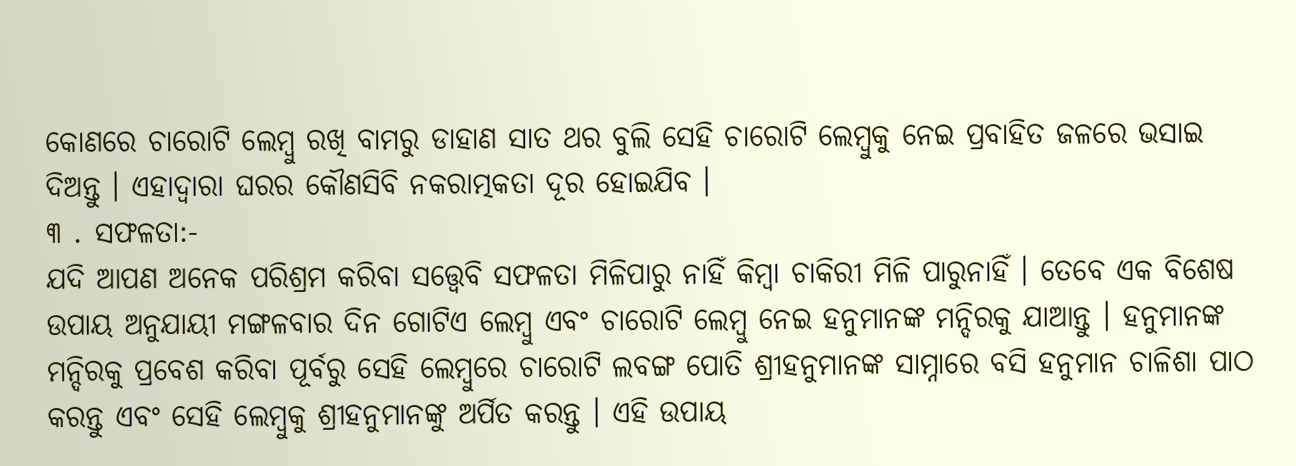କୋଣରେ ଚାରୋଟି ଲେମ୍ବୁ ରଖି ବାମରୁ ଡାହାଣ ସାତ ଥର ବୁଲି ସେହି ଚାରୋଟି ଲେମ୍ବୁକୁ ନେଇ ପ୍ରବାହିତ ଜଳରେ ଭସାଇ ଦିଅନ୍ତୁ । ଏହାଦ୍ବାରା ଘରର କୌଣସିବି ନକରାତ୍ମକତା ଦୂର ହୋଇଯିବ ।
୩ . ସଫଳତା:-
ଯଦି ଆପଣ ଅନେକ ପରିଶ୍ରମ କରିବା ସତ୍ତ୍ୱେବି ସଫଳତା ମିଳିପାରୁ ନାହିଁ କିମ୍ବା ଚାକିରୀ ମିଳି ପାରୁନାହିଁ । ତେବେ ଏକ ବିଶେଷ ଉପାୟ ଅନୁଯାୟୀ ମଙ୍ଗଳବାର ଦିନ ଗୋଟିଏ ଲେମ୍ବୁ ଏବଂ ଚାରୋଟି ଲେମ୍ବୁ ନେଇ ହନୁମାନଙ୍କ ମନ୍ଦିରକୁ ଯାଆନ୍ତୁ । ହନୁମାନଙ୍କ ମନ୍ଦିରକୁ ପ୍ରବେଶ କରିବା ପୂର୍ବରୁ ସେହି ଲେମ୍ବୁରେ ଚାରୋଟି ଲବଙ୍ଗ ପୋତି ଶ୍ରୀହନୁମାନଙ୍କ ସାମ୍ନାରେ ବସି ହନୁମାନ ଚାଳିଶା ପାଠ କରନ୍ତୁ ଏବଂ ସେହି ଲେମ୍ବୁକୁ ଶ୍ରୀହନୁମାନଙ୍କୁ ଅର୍ପିତ କରନ୍ତୁ । ଏହି ଉପାୟ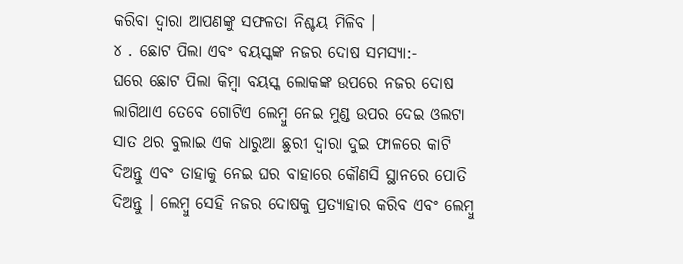କରିବା ଦ୍ୱାରା ଆପଣଙ୍କୁ ସଫଳତା ନିଶ୍ଚୟ ମିଳିବ ।
୪ . ଛୋଟ ପିଲା ଏବଂ ବୟସ୍କଙ୍କ ନଜର ଦୋଷ ସମସ୍ୟା:-
ଘରେ ଛୋଟ ପିଲା କିମ୍ବା ବୟସ୍କ ଲୋକଙ୍କ ଉପରେ ନଜର ଦୋଷ ଲାଗିଥାଏ ତେବେ ଗୋଟିଏ ଲେମ୍ବୁ ନେଇ ମୁଣ୍ଡ ଉପର ଦେଇ ଓଲଟା ସାତ ଥର ବୁଲାଇ ଏକ ଧାରୁଆ ଛୁରୀ ଦ୍ୱାରା ଦୁଇ ଫାଳରେ କାଟି ଦିଅନ୍ତୁ ଏବଂ ତାହାକୁ ନେଇ ଘର ବାହାରେ କୌଣସି ସ୍ଥାନରେ ପୋତି ଦିଅନ୍ତୁ । ଲେମ୍ବୁ ସେହି ନଜର ଦୋଷକୁ ପ୍ରତ୍ୟାହାର କରିବ ଏବଂ ଲେମ୍ବୁ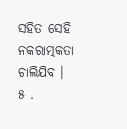ସହିତ ସେହି ନକରାତ୍ମକତା ଚାଲିଯିବ ।
୫ .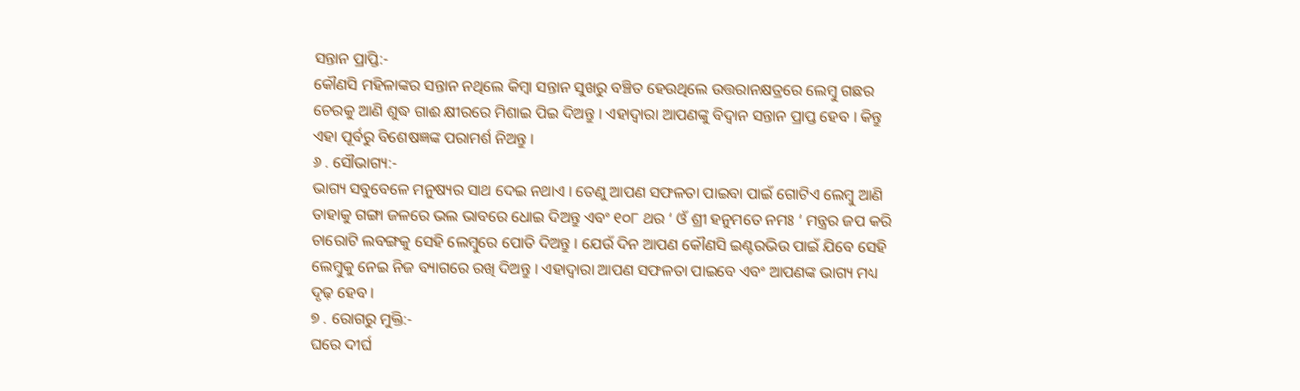ସନ୍ତାନ ପ୍ରାପ୍ତି:-
କୌଣସି ମହିଳାଙ୍କର ସନ୍ତାନ ନଥିଲେ କିମ୍ବା ସନ୍ତାନ ସୁଖରୁ ବଞ୍ଚିତ ହେଉଥିଲେ ଉତ୍ତରାନକ୍ଷତ୍ରରେ ଲେମ୍ବୁ ଗଛର ଚେରକୁ ଆଣି ଶୁଦ୍ଧ ଗାଈ କ୍ଷୀରରେ ମିଶାଇ ପିଇ ଦିଅନ୍ତୁ । ଏହାଦ୍ବାରା ଆପଣଙ୍କୁ ବିଦ୍ୱାନ ସନ୍ତାନ ପ୍ରାପ୍ତ ହେବ । କିନ୍ତୁ ଏହା ପୂର୍ବରୁ ବିଶେଷଜ୍ଞଙ୍କ ପରାମର୍ଶ ନିଅନ୍ତୁ ।
୬ . ସୌଭାଗ୍ୟ:-
ଭାଗ୍ୟ ସବୁବେଳେ ମନୁଷ୍ୟର ସାଥ ଦେଇ ନଥାଏ । ତେଣୁ ଆପଣ ସଫଳତା ପାଇବା ପାଇଁ ଗୋଟିଏ ଲେମ୍ବୁ ଆଣି ତାହାକୁ ଗଙ୍ଗା ଜଳରେ ଭଲ ଭାବରେ ଧୋଇ ଦିଅନ୍ତୁ ଏବଂ ୧୦୮ ଥର ‘ ଓଁ ଶ୍ରୀ ହନୁମତେ ନମଃ ‘ ମନ୍ତ୍ରର ଜପ କରି ଚାରୋଟି ଲବଙ୍ଗକୁ ସେହି ଲେମ୍ବୁରେ ପୋତି ଦିଅନ୍ତୁ । ଯେଉଁ ଦିନ ଆପଣ କୌଣସି ଇଣ୍ଟରଭିଉ ପାଇଁ ଯିବେ ସେହି ଲେମ୍ବୁକୁ ନେଇ ନିଜ ବ୍ୟାଗରେ ରଖି ଦିଅନ୍ତୁ । ଏହାଦ୍ବାରା ଆପଣ ସଫଳତା ପାଇବେ ଏବଂ ଆପଣଙ୍କ ଭାଗ୍ୟ ମଧ୍ୟ ଦୃଢ଼ ହେବ ।
୭ . ରୋଗରୁ ମୁକ୍ତି:-
ଘରେ ଦୀର୍ଘ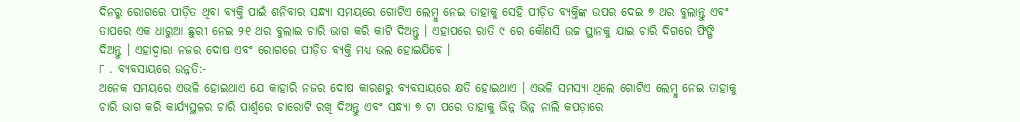ଦିନରୁ ରୋଗରେ ପୀଡ଼ିତ ଥିବା ବ୍ୟକ୍ତି ପାଇଁ ଶନିବାର ସନ୍ଧ୍ୟା ସମୟରେ ଗୋଟିଏ ଲେମ୍ବୁ ନେଇ ତାହାକୁ ସେହି ପୀଡ଼ିତ ବ୍ୟକ୍ତିଙ୍କ ଉପର ଦେଇ ୭ ଥର ବୁଲାନ୍ତୁ ଏବଂ ତାପରେ ଏକ ଧାରୁଆ ଛୁରୀ ନେଇ ୨୧ ଥର ବୁଲାଇ ଚାରି ଭାଗ କରି କାଟି ଦିଅନ୍ତୁ । ଏହାପରେ ରାତି ୯ ରେ କୌଣସି ଉଚ୍ଚ ସ୍ଥାନକୁ ଯାଇ ଚାରି ଦିଗରେ ଫିଙ୍ଗି ଦିଅନ୍ତୁ । ଏହାଦ୍ବାରା ନଜର ଦୋଷ ଏବଂ ରୋଗରେ ପୀଡ଼ିତ ବ୍ୟକ୍ତି ମଧ୍ୟ ଭଲ ହୋଇଯିବେ ।
୮ . ବ୍ୟବସାୟରେ ଉନ୍ନତି:-
ଅନେକ ସମୟରେ ଏଭଳି ହୋଇଥାଏ ଯେ କାହାରି ନଜର ଦୋଷ କାରଣରୁ ବ୍ୟବସାୟରେ କ୍ଷତି ହୋଇଥାଏ । ଏଭଳି ସମସ୍ୟା ଥିଲେ ଗୋଟିଏ ଲେମ୍ବୁ ନେଇ ତାହାକୁ ଚାରି ଭାଗ କରି କାର୍ଯ୍ୟସ୍ଥଳର ଚାରି ପାର୍ଶ୍ଵରେ ଚାରୋଟି ରଖି ଦିଅନ୍ତୁ ଏବଂ ସନ୍ଧ୍ୟା ୭ ଟା ପରେ ତାହାକୁ ଭିନ୍ନ ଭିନ୍ନ ନାଲି କପଡ଼ାରେ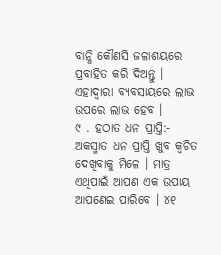ବାନ୍ଧି କୌଣସି ଜଳାଶୟରେ ପ୍ରବାହିତ କରି ଦିଅନ୍ତୁ । ଏହାଦ୍ବାରା ବ୍ୟବସାୟରେ ଲାଭ ଉପରେ ଲାଭ ହେବ ।
୯ . ହଠାତ ଧନ ପ୍ରାପ୍ତି:-
ଅକସ୍ମାତ ଧନ ପ୍ରାପ୍ତି ଖୁବ କ୍ଵଚିତ ଦେଖିବାକୁ ମିଳେ । ମାତ୍ର ଏଥିପାଇଁ ଆପଣ ଏକ ଉପାୟ ଆପଣେଇ ପାରିବେ । ୪୧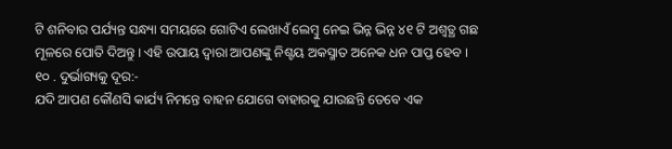ଟି ଶନିବାର ପର୍ଯ୍ୟନ୍ତ ସନ୍ଧ୍ୟା ସମୟରେ ଗୋଟିଏ ଲେଖାଏଁ ଲେମ୍ବୁ ନେଇ ଭିନ୍ନ ଭିନ୍ନ ୪୧ ଟି ଅଶ୍ୱତ୍ଥ ଗଛ ମୂଳରେ ପୋତି ଦିଅନ୍ତୁ । ଏହି ଉପାୟ ଦ୍ୱାରା ଆପଣଙ୍କୁ ନିଶ୍ଚୟ ଅକସ୍ମାତ ଅନେକ ଧନ ପାପ୍ତ ହେବ ।
୧୦ . ଦୁର୍ଭାଗ୍ୟକୁ ଦୂର:-
ଯଦି ଆପଣ କୌଣସି କାର୍ଯ୍ୟ ନିମନ୍ତେ ବାହନ ଯୋଗେ ବାହାରକୁ ଯାଉଛନ୍ତି ତେବେ ଏକ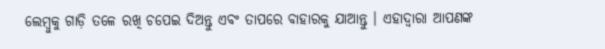ଲେମ୍ବୁକୁ ଗାଡ଼ି ତଳେ ରଖି ଚପେଇ ଦିଅନ୍ତୁ ଏବଂ ତାପରେ ବାହାରକୁ ଯାଆନ୍ତୁ । ଏହାଦ୍ବାରା ଆପଣଙ୍କ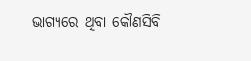ଭାଗ୍ୟରେ ଥିବା କୌଣସିବି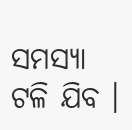ସମସ୍ୟା ଟଳି ଯିବ ।